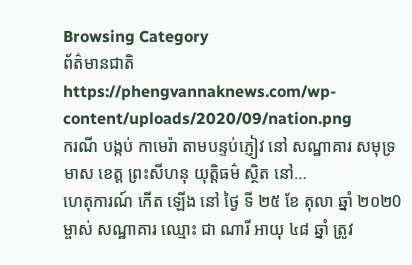Browsing Category
ព័ត៌មានជាតិ
https://phengvannaknews.com/wp-content/uploads/2020/09/nation.png
ករណី បង្កប់ កាមេរ៉ា តាមបន្ទប់ភ្ញៀវ នៅ សណ្ឋាគារ សមុទ្រ មាស ខេត្ត ព្រះសីហនុ យុត្តិធម៌ ស្ថិត នៅ…
ហេតុការណ៍ កើត ឡើង នៅ ថ្ងៃ ទី ២៥ ខែ តុលា ឆ្នាំ ២០២0 ម្ចាស់ សណ្ឋាគារ ឈ្មោះ ជា ណារី អាយុ ៤៨ ឆ្នាំ ត្រូវ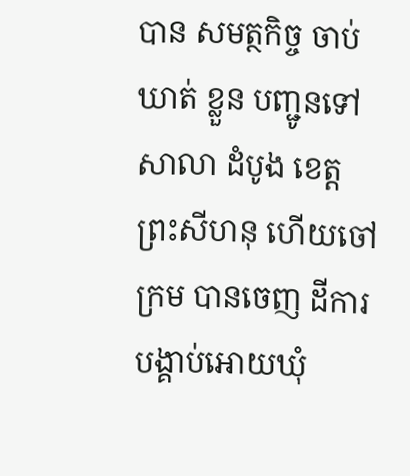បាន សមត្ថកិច្ច ចាប់ ឃាត់ ខ្លួន បញ្ជូនទៅ សាលា ដំបូង ខេត្ត ព្រះសីហនុ ហេីយចៅក្រម បានចេញ ដីការបង្គាប់អោយឃុំ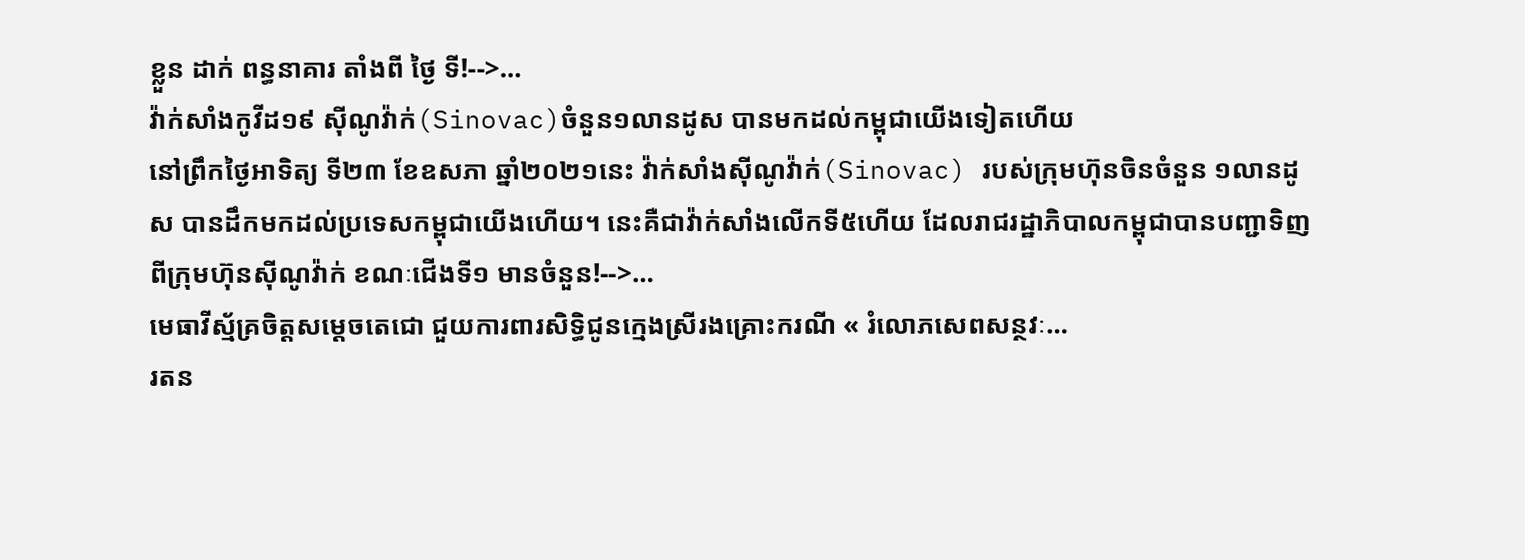ខ្លួន ដាក់ ពន្ធនាគារ តាំងពី ថ្ងៃ ទី!-->…
វ៉ាក់សាំងកូវីដ១៩ ស៊ីណូវ៉ាក់(Sinovac)ចំនួន១លានដូស បានមកដល់កម្ពុជាយើងទៀតហើយ
នៅព្រឹកថ្ងៃអាទិត្យ ទី២៣ ខែឧសភា ឆ្នាំ២០២១នេះ វ៉ាក់សាំងស៊ីណូវ៉ាក់(Sinovac) របស់ក្រុមហ៊ុនចិនចំនួន ១លានដូស បានដឹកមកដល់ប្រទេសកម្ពុជាយើងហើយ។ នេះគឺជាវ៉ាក់សាំងលើកទី៥ហើយ ដែលរាជរដ្ឋាភិបាលកម្ពុជាបានបញ្ជាទិញពីក្រុមហ៊ុនស៊ីណូវ៉ាក់ ខណៈជើងទី១ មានចំនួន!-->…
មេធាវីស្ម័គ្រចិត្តសម្ដេចតេជោ ជួយការពារសិទ្ធិជូនក្មេងស្រីរងគ្រោះករណី « រំលោភសេពសន្ថវៈ…
រតន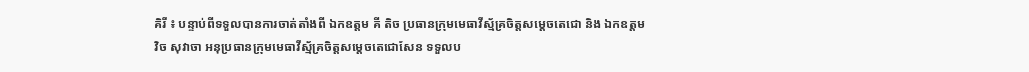គិរី ៖ បន្ទាប់ពីទទួលបានការចាត់តាំងពី ឯកឧត្ដម គី តិច ប្រធានក្រុមមេធាវីស្ម័គ្រចិត្តសម្ដេចតេជោ និង ឯកឧត្ដម វិច សុវាចា អនុប្រធានក្រុមមេធាវីស្ម័គ្រចិត្តសម្តេចតេជោសែន ទទួលប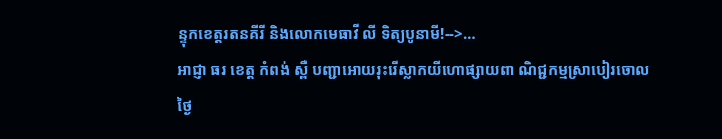ន្ទុកខេត្តរតនគីរី និងលោកមេធាវី លី ទិត្យបូនាមី!-->…
អាជ្ញា ធរ ខេត្ត កំពង់ ស្ពឺ បញ្ជាអោយរុះរេីស្លាកយីហោផ្សាយពា ណិជ្ជកម្មស្រាបៀរចោល
ថ្ងៃ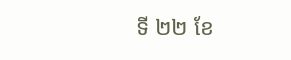ទី ២២ ខែ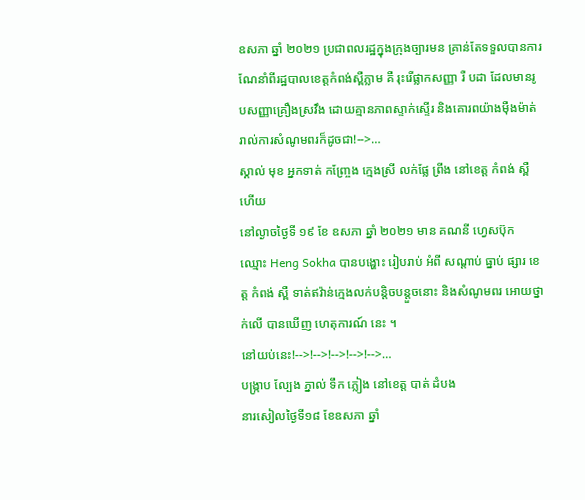ឧសភា ឆ្នាំ ២០២១ ប្រជាពលរដ្ឋក្នុងក្រុងច្បារមន គ្រាន់តែទទួលបានការណែនាំពីរដ្ឋបាលខេត្តកំពង់ស្ពឺភ្លាម គឺ រុះរើផ្លាកសញ្ញា រឺ បដា ដែលមានរូបសញ្ញាគ្រឿងស្រវឹង ដោយគ្មានភាពស្ទាក់ស្ទើរ និងគោរពយ៉ាងម៉ឺងម៉ាត់រាល់ការសំណូមពរក៏ដូចជា!-->…
ស្គាល់ មុខ អ្នកទាត់ កញ្ច្រែង ក្មេងស្រី លក់ផ្លែ ព្រីង នៅខេត្ត កំពង់ ស្ពឺ ហើយ
នៅល្ងាចថ្ងៃទី ១៩ ខែ ឧសភា ឆ្នាំ ២០២១ មាន គណនី ហ្វេសប៊ុក ឈ្មោះ Heng Sokha បានបង្ហោះ រៀបរាប់ អំពី សណ្ដាប់ ធ្នាប់ ផ្សារ ខេត្ត កំពង់ ស្ពឺ ទាត់ឥវ៉ាន់ក្មេងលក់បន្តិចបន្តួចនោះ និងសំណូមពរ អោយថ្នាក់លេី បានឃេីញ ហេតុការណ៍ នេះ ។
នៅយប់នេះ!-->!-->!-->!-->!-->…
បង្ក្រាប ល្បែង ភ្នាល់ ទឹក ភ្លៀង នៅខេត្ត បាត់ ដំបង
នារសៀលថ្ងៃទី១៨ ខែឧសភា ឆ្នាំ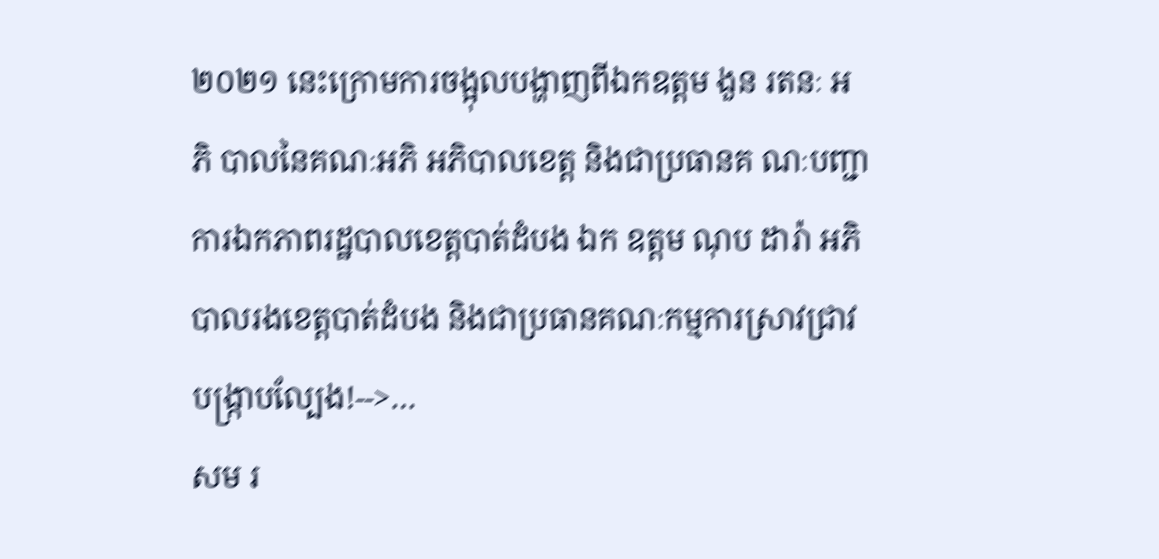២០២១ នេះក្រោមការចង្អុលបង្ហាញពីឯកឧត្តម ងួន រតនៈ អភិ បាលនៃគណៈអភិ អភិបាលខេត្ត និងជាប្រធានគ ណៈបញ្ជាការឯកភាពរដ្ឋបាលខេត្តបាត់ដំបង ឯក ឧត្តម ណុប ដារ៉ា អភិបាលរងខេត្តបាត់ដំបង និងជាប្រធានគណៈកម្មការស្រាវជ្រាវបង្ក្រាបល្បែង!-->…
សម រ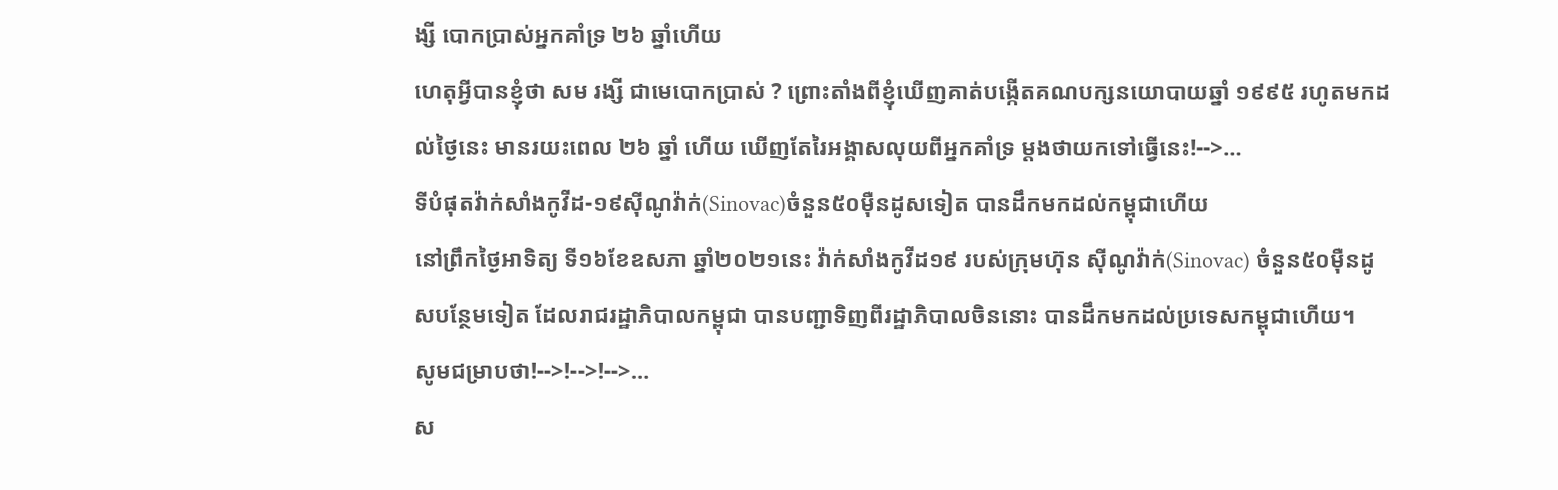ង្សី បោកប្រាស់អ្នកគាំទ្រ ២៦ ឆ្នាំហើយ
ហេតុអ្វីបានខ្ញុំថា សម រង្សី ជាមេបោកប្រាស់ ? ព្រោះតាំងពីខ្ញុំឃេីញគាត់បង្កេីតគណបក្សនយោបាយឆ្នាំ ១៩៩៥ រហូតមកដល់ថ្ងៃនេះ មានរយះពេល ២៦ ឆ្នាំ ហេីយ ឃេីញតែរៃអង្គាសលុយពីអ្នកគាំទ្រ ម្ដងថាយកទៅធ្វេីនេះ!-->…
ទីបំផុតវ៉ាក់សាំងកូវីដ-១៩ស៊ីណូវ៉ាក់(Sinovac)ចំនួន៥០ម៉ឺនដូសទៀត បានដឹកមកដល់កម្ពុជាហើយ
នៅព្រឹកថ្ងៃអាទិត្យ ទី១៦ខែឧសភា ឆ្នាំ២០២១នេះ វ៉ាក់សាំងកូវីដ១៩ របស់ក្រុមហ៊ុន ស៊ីណូវ៉ាក់(Sinovac) ចំនួន៥០ម៉ឺនដូសបន្ថែមទៀត ដែលរាជរដ្ឋាភិបាលកម្ពុជា បានបញ្ជាទិញពីរដ្ឋាភិបាលចិននោះ បានដឹកមកដល់ប្រទេសកម្ពុជាហើយ។
សូមជម្រាបថា!-->!-->!-->…
ស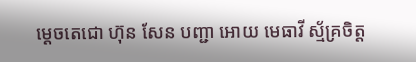ម្ដេចតេជោ ហ៊ុន សែន បញ្ជា អោយ មេធាវី ស្ម័គ្រចិត្ត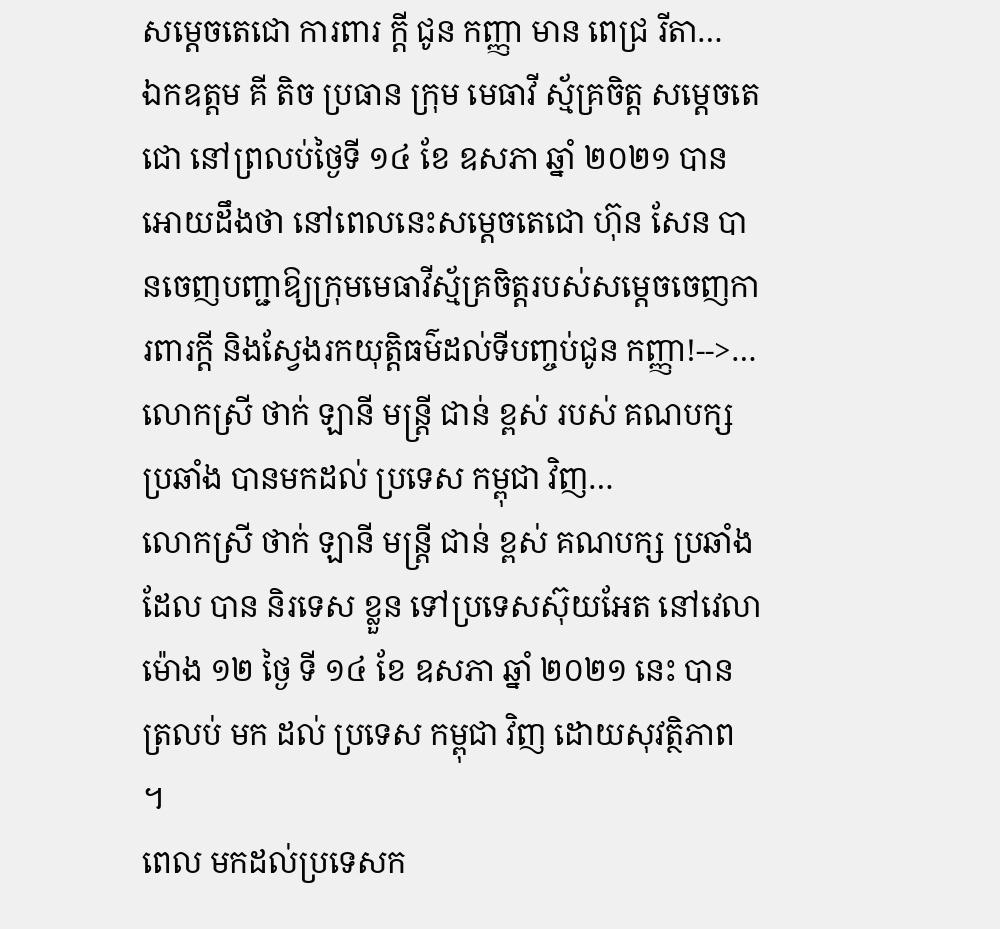សម្ដេចតេជោ ការពារ ក្ដី ជូន កញ្ញា មាន ពេជ្រ រីតា…
ឯកឧត្តម គី តិច ប្រធាន ក្រុម មេធាវី ស្ម័គ្រចិត្ត សម្ដេចតេជោ នៅព្រលប់ថ្ងៃទី ១៤ ខែ ឧសភា ឆ្នាំ ២០២១ បានអោយដឹងថា នៅពេលនេះសម្តេចតេជោ ហ៊ុន សែន បានចេញបញ្ជាឱ្យក្រុមមេធាវីស្ម័គ្រចិត្តរបស់សម្តេចចេញការពារក្តី និងស្វែងរកយុត្តិធម៌ដល់ទីបញ្ចប់ជូន កញ្ញា!-->…
លោកស្រី ថាក់ ឡានី មន្ត្រី ជាន់ ខ្ពស់ របស់ គណបក្ស ប្រឆាំង បានមកដល់ ប្រទេស កម្ពុជា វិញ…
លោកស្រី ថាក់ ឡានី មន្ត្រី ជាន់ ខ្ពស់ គណបក្ស ប្រឆាំង ដែល បាន និរទេស ខ្លួន ទៅប្រទេសស៊ុយអែត នៅវេលា ម៉ោង ១២ ថ្ងៃ ទី ១៤ ខែ ឧសភា ឆ្នាំ ២០២១ នេះ បាន ត្រលប់ មក ដល់ ប្រទេស កម្ពុជា វិញ ដោយសុវត្ថិភាព ។
ពេល មកដល់ប្រទេសក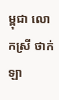ម្ពុជា លោកស្រី ថាក់ ឡា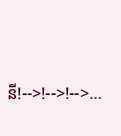នី!-->!-->!-->…